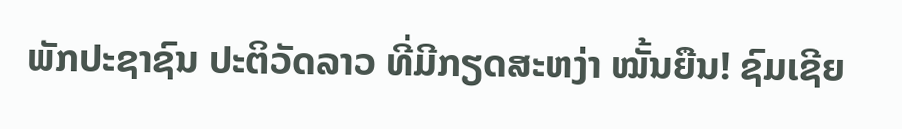ພັກປະຊາຊົນ ປະຕິວັດລາວ ທີ່ມີກຽດສະຫງ່າ ໝັ້ນຍືນ! ຊົມເຊີຍ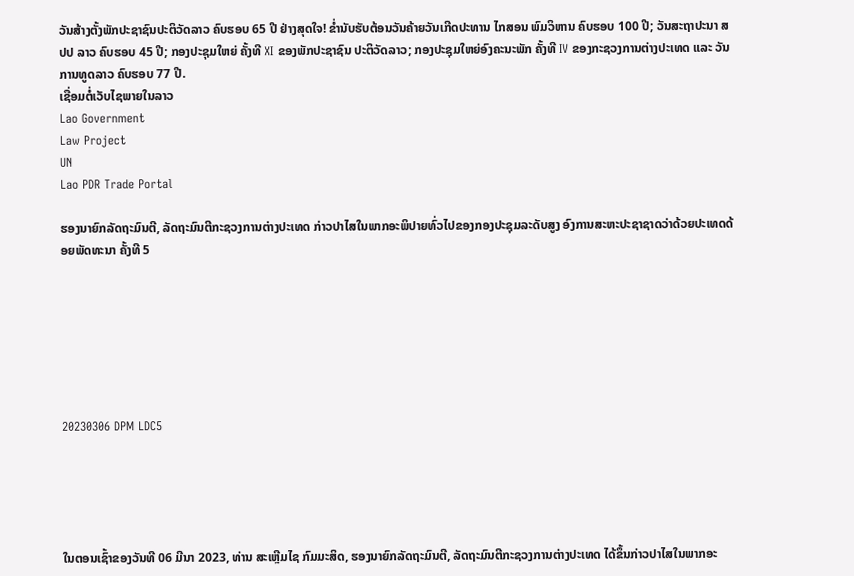ວັນສ້າງຕັ້ງພັກປະຊາຊົນປະຕິວັດລາວ ຄົບຮອບ 65 ປີ ຢ່າງສຸດໃຈ! ຂໍ່ານັບຮັບຕ້ອນວັນຄ້າຍວັນເກີດປະທານ ໄກສອນ ພົມວິຫານ ຄົບຮອບ 100 ປີ; ວັນສະຖາປະນາ ສປປ ລາວ ຄົບຮອບ 45 ປີ; ກອງປະຊຸມໃຫຍ່ ຄັ້ງທີ XI ຂອງພັກປະຊາຊົນ ປະຕິວັດລາວ; ກອງປະຊຸມໃຫຍ່ອົງຄະນະພັກ ຄັ້ງທີ IV ຂອງກະຊວງການຕ່າງປະເທດ ແລະ ວັນການທູດລາວ ຄົບຮອບ 77 ປີ.
ເຊື່ອມຕໍ່ເວັບໄຊພາຍໃນລາວ
Lao Government
Law Project
UN
Lao PDR Trade Portal

ຮອງນາຍົກລັດຖະມົນຕີ, ລັດຖະມົນຕີກະຊວງການຕ່າງປະເທດ ກ່າວປາໄສໃນພາກອະພິປາຍທົ່ວໄປຂອງກອງປະຊຸມລະດັບສູງ ອົງການສະຫະປະຊາຊາດວ່າດ້ວຍປະເທດດ້ອຍພັດທະນາ ຄັ້ງທີ 5







20230306 DPM LDC5





ໃນຕອນເຊົ້າຂອງວັນທີ 06 ມີນາ 2023, ທ່ານ ສະເຫຼີມໄຊ ກົມມະສິດ, ຮອງນາຍົກລັດຖະມົນຕີ, ລັດຖະມົນຕີກະຊວງການຕ່າງປະເທດ ໄດ້ຂຶ້ນກ່າວປາໄສໃນພາກອະ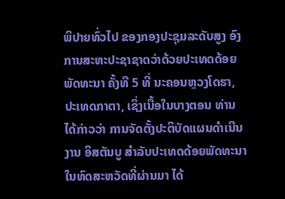ພິປາຍທົ່ວໄປ ຂອງກອງປະຊຸມລະດັບສູງ ອົງການສະຫະປະຊາຊາດວ່າດ້ວຍປະເທດດ້ອຍພັດທະນາ ຄັ້ງທີ 5 ທີ່ ນະຄອນຫຼວງໂດຮາ, ປະເທດກາຕາ, ເຊິ່ງເນື້ອໃນບາງຕອນ ທ່ານໄດ້ກ່າວວ່າ ການຈັດຕັ້ງປະຕິບັດແຜນດໍາເນີນງານ ອິສຕັນບູ ສໍາລັບປະເທດດ້ອຍພັດທະນາ ໃນທົດສະຫວັດທີ່ຜ່ານມາ ໄດ້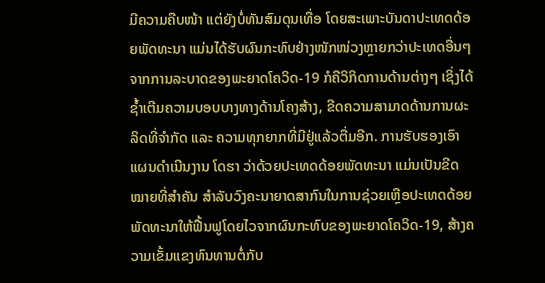ມີຄວາມຄືບໜ້າ ແຕ່ຍັງບໍ່ທັນສົມດຸນເທື່ອ ໂດຍສະເພາະບັນດາປະເທດດ້ອຍພັດທະນາ ແມ່ນໄດ້ຮັບຜົນກະທົບຢ່າງໜັກໜ່ວງຫຼາຍກວ່າປະເທດອື່ນໆ ຈາກການລະບາດຂອງພະຍາດໂຄວິດ-19 ກໍຄືວິກິດການດ້ານຕ່າງໆ ເຊິ່ງໄດ້ຊ້ຳເຕີມຄວາມບອບບາງທາງດ້ານໂຄງສ້າງ, ຂີດຄວາມສາມາດດ້ານການຜະລິດທີ່ຈຳກັດ ແລະ ຄວາມທຸກຍາກທີ່ມີຢູ່ແລ້ວຕື່ມອີກ. ການຮັບຮອງເອົາແຜນດໍາເນີນງານ ໂດຮາ ວ່າດ້ວຍປະເທດດ້ອຍພັດທະນາ ແມ່ນເປັນຂີດໝາຍທີ່ສຳຄັນ ສຳລັບວົງຄະນາຍາດສາກົນໃນການຊ່ວຍເຫຼືອປະເທດດ້ອຍພັດທະນາໃຫ້ຟື້ນຟູໂດຍໄວຈາກຜົນກະທົບຂອງພະຍາດໂຄວິດ-19, ສ້າງຄວາມເຂັ້ມແຂງທົນທານຕໍ່ກັບ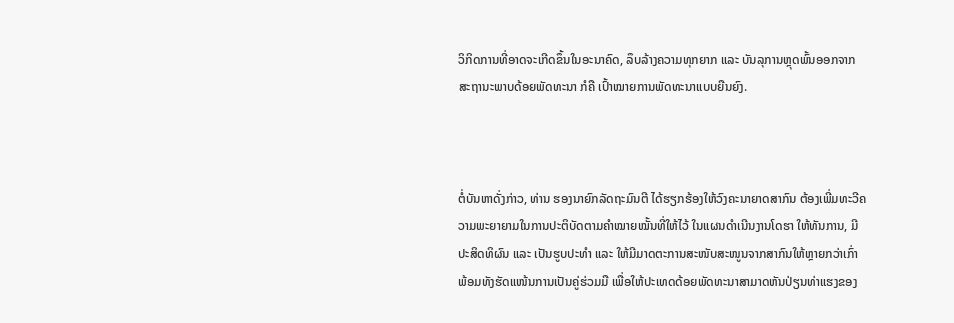ວິກິດການທີ່ອາດຈະເກີດຂຶ້ນໃນອະນາຄົດ, ລຶບລ້າງຄວາມທຸກຍາກ ແລະ ບັນລຸການຫຼຸດພົ້ນອອກຈາກສະຖານະພາບດ້ອຍພັດທະນາ ກໍຄື ເປົ້າໝາຍການພັດທະນາແບບຍືນຍົງ.



ຕໍ່ບັນຫາດັ່ງກ່າວ, ທ່ານ ຮອງນາຍົກລັດຖະມົນຕີ ໄດ້ຮຽກຮ້ອງໃຫ້ວົງຄະນາຍາດສາກົນ ຕ້ອງເພີ່ມທະວີຄວາມພະຍາຍາມໃນການປະຕິບັດຕາມຄໍາໝາຍໝັ້ນທີ່ໃຫ້ໄວ້ ໃນແຜນດຳເນີນງານໂດຮາ ໃຫ້ທັນການ, ມີປະສິດທິຜົນ ແລະ ເປັນຮູບປະທໍາ ແລະ ໃຫ້ມີມາດຕະການສະໜັບສະໜູນຈາກສາກົນໃຫ້ຫຼາຍກວ່າເກົ່າ ພ້ອມທັງຮັດແໜ້ນການເປັນຄູ່ຮ່ວມມື ເພື່ອໃຫ້ປະເທດດ້ອຍພັດທະນາສາມາດຫັນປ່ຽນທ່າແຮງຂອງ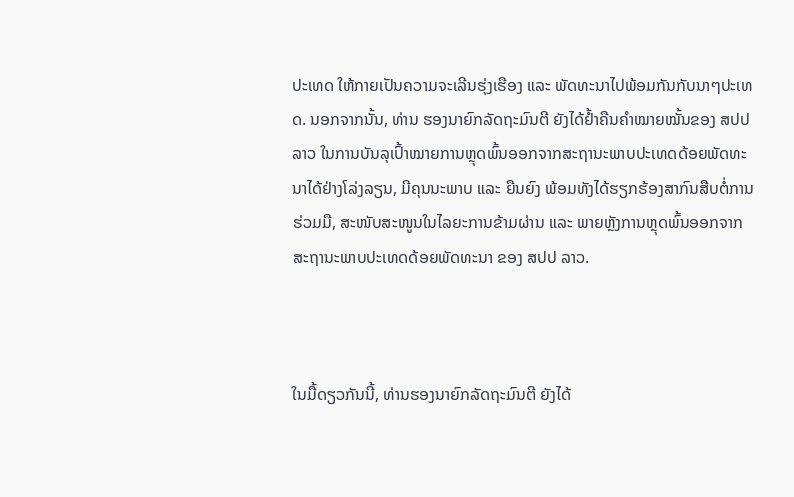ປະເທດ ໃຫ້ກາຍເປັນຄວາມຈະເລີນຮຸ່ງເຮືອງ ແລະ ພັດທະນາໄປພ້ອມກັນກັບນາໆປະເທດ. ນອກຈາກນັ້ນ, ທ່ານ ຮອງນາຍົກລັດຖະມົນຕີ ຍັງໄດ້ຢໍ້າຄືນຄຳໝາຍໝັ້ນຂອງ ສປປ ລາວ ໃນການບັນລຸເປົ້າໝາຍການຫຼຸດພົ້ນອອກຈາກສະຖານະພາບປະເທດດ້ອຍພັດທະນາໄດ້ຢ່າງໂລ່ງລຽນ, ມີຄຸນນະພາບ ແລະ ຍືນຍົງ ພ້ອມທັງໄດ້ຮຽກຮ້ອງສາກົນສືບຕໍ່ການຮ່ວມມື, ສະໜັບສະໜູນໃນໄລຍະການຂ້າມຜ່ານ ແລະ ພາຍຫຼັງການຫຼຸດພົ້ນອອກຈາກສະຖານະພາບປະເທດດ້ອຍພັດທະນາ ຂອງ ສປປ ລາວ.



ໃນມື້ດຽວກັນນີ້, ທ່ານຮອງນາຍົກລັດຖະມົນຕີ ຍັງໄດ້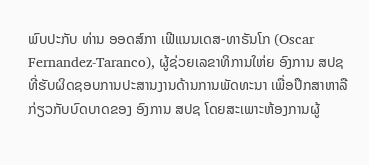ພົບປະກັບ ທ່ານ ອອດສ໌ກາ ເຟີແນນເດສ-ທາຣັນໂກ (Oscar Fernandez-Taranco), ຜູ້ຊ່ວຍເລຂາທິການໃຫ່ຍ ອົງການ ສປຊ ທີ່ຮັບຜິດຊອບການປະສານງານດ້ານການພັດທະນາ ເພື່ອປຶກສາຫາລືກ່ຽວກັບບົດບາດຂອງ ອົງການ ສປຊ ໂດຍສະເພາະຫ້ອງການຜູ້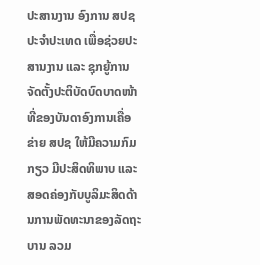ປະສານງານ ອົງການ ສປຊປະຈຳປະເທດ ເພື່ອຊ່ວຍປະສານງານ ແລະ ຊຸກຍູ້ການຈັດຕັ້ງປະຕິບັດບົດບາດໜ້າທີ່ຂອງບັນດາອົງການເຄື່ອຂ່າຍ ສປຊ ໃຫ້ມີຄວາມກົມກຽວ ມີປະສິດທິພາບ ແລະ ສອດຄ່ອງກັບບູລິມະສິດດ້ານການພັດທະນາຂອງລັດຖະບານ ລວມ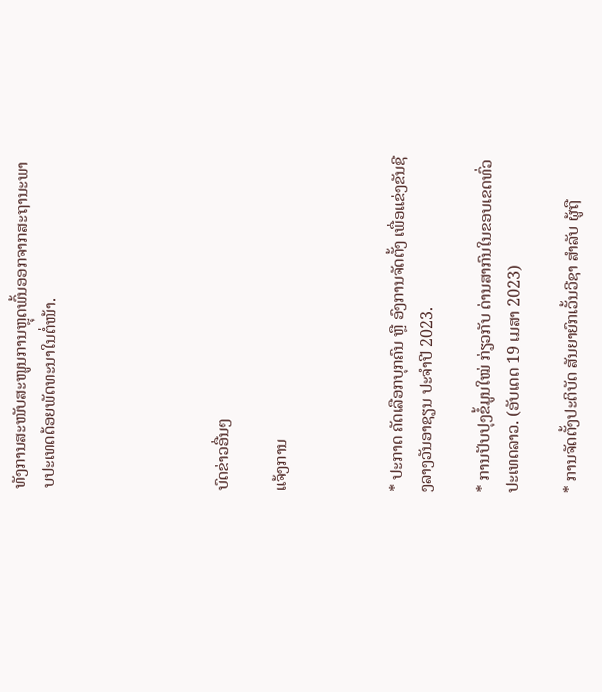ທັງການສະໜັບສະໜູນການຫຼຸດພົ້ນອອກຈາກສະຖານະພາບປະເທດດ້ອຍພັດທະນາໃນຕໍ່ໜ້າ.





ບົດຂ່າວອື່ນໆ

ແຈ້ງການ



* ປະກາດ ຄັດເລືອກບຸກຄົນ ຫຼື ອົງການຈັດຕັ້ງ ເພື່ອແຂ່ງຂັນຊີງລາງວັນອາຊຽນ ປະຈຳປີ 2023.

* ການປັບປຸງຂໍ້ມູນໃໝ່ ກ່ຽວກັບ ດ່ານສາກົນໃນຂອບເຂດທົ່ວປະເທດລາວ. (ອັບເດດ 19 ເມສາ 2023)

* ການຈັດຕັ້ງປະຕິບັດ ສັນຍາຍົກເວັ້ນວີຊາ ສໍາລັບ ຜູ້ຖື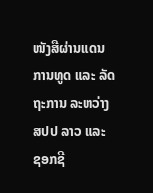ໜັງສືຜ່ານແດນການທູດ ແລະ ລັດຖະການ ລະຫວ່າງ ສປປ ລາວ ແລະ ຊອກຊີ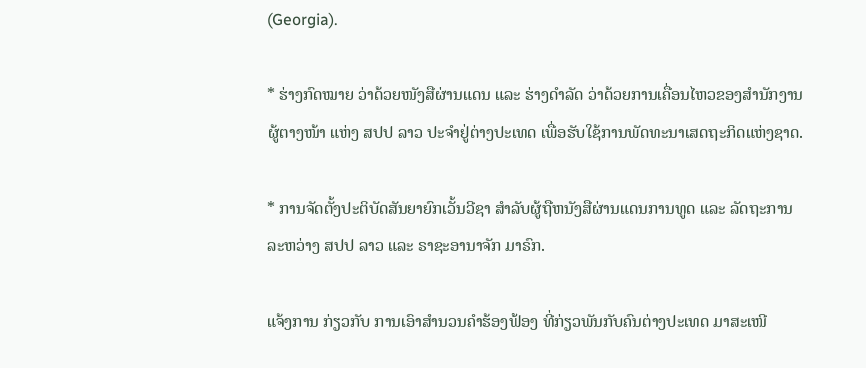(Georgia).

* ຮ່າງກົດໝາຍ ວ່າດ້ວຍໜັງສືຜ່ານແດນ ແລະ ຮ່າງດຳລັດ ວ່າດ້ວຍການເຄື່ອນໄຫວຂອງສຳນັກງານຜູ້ຕາງໜ້າ ແຫ່ງ ສປປ ລາວ ປະຈຳຢູ່ຕ່າງປະເທດ ເພື່ອຮັບໃຊ້ການພັດທະນາເສດຖະກິດແຫ່ງຊາດ.

* ການຈັດຕັ້ງປະຕິບັດສັນຍາຍົກເວັ້ນວີຊາ ສຳລັບຜູ້ຖືຫນັງສືຜ່ານແດນການທູດ ແລະ ລັດຖະການ ລະຫວ່າງ ສປປ ລາວ ແລະ ຣາຊະອານາຈັກ ມາຣົກ.

ແຈ້ງການ ກ່ຽວກັບ ການເອົາສຳນວນຄຳຮ້ອງຟ້ອງ ທີ່ກ່ຽວພັນກັບຄົນຕ່າງປະເທດ ມາສະເໜີ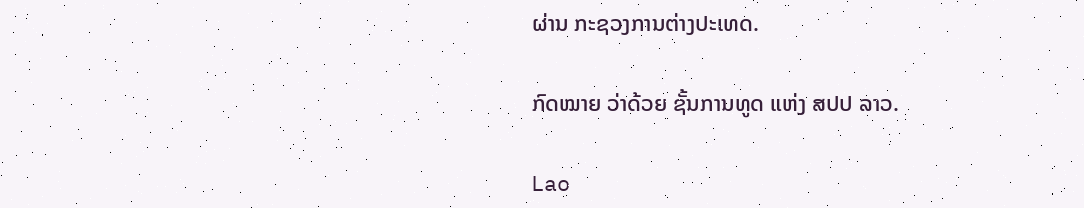ຜ່ານ ກະຊວງການຕ່າງປະເທດ.

ກົດໝາຍ ວ່າດ້ວຍ ຊັ້ນການທູດ ແຫ່ງ ສປປ ລາວ.

Lao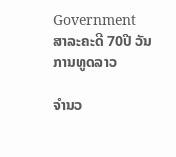Government
ສາລະຄະດີ 70ປີ ວັນການທູດລາວ

ຈຳນວ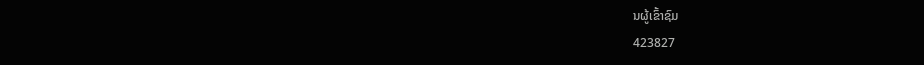ນຜູ້ເຂົ້າຊົມ
423827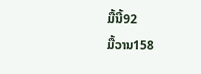ມື້ນີ້92
ມື້ວານ158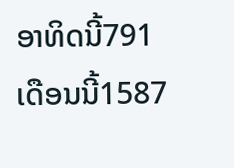ອາທິດນີ້791
ເດືອນນີ້1587